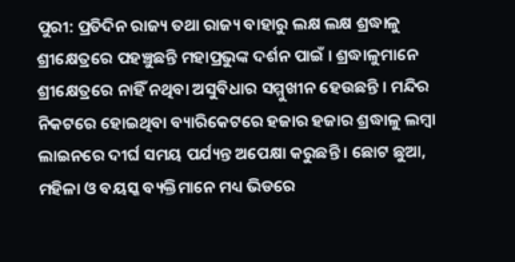ପୁରୀ: ପ୍ରତିଦିନ ରାଜ୍ୟ ତଥା ରାଜ୍ୟ ବାହାରୁ ଲକ୍ଷ ଲକ୍ଷ ଶ୍ରଦ୍ଧାଳୁ ଶ୍ରୀକ୍ଷେତ୍ରରେ ପହଞ୍ଚୁଛନ୍ତି ମହାପ୍ରଭୁଙ୍କ ଦର୍ଶନ ପାଇଁ । ଶ୍ରଦ୍ଧାଳୁମାନେ ଶ୍ରୀକ୍ଷେତ୍ରରେ ନାହିଁ ନଥିବା ଅସୁବିଧାର ସମ୍ମୁଖୀନ ହେଉଛନ୍ତି । ମନ୍ଦିର ନିକଟରେ ହୋଇଥିବା ବ୍ୟାରିକେଟରେ ହଜାର ହଜାର ଶ୍ରଦ୍ଧାଳୁ ଲମ୍ୱା ଲାଇନରେ ଦୀର୍ଘ ସମୟ ପର୍ଯ୍ୟନ୍ତ ଅପେକ୍ଷା କରୁଛନ୍ତି । ଛୋଟ ଛୁଆ, ମହିଳା ଓ ବୟସ୍କ ବ୍ୟକ୍ତିମାନେ ମଧ୍ୟ ଭିଡରେ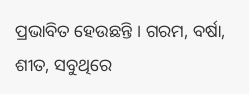ପ୍ରଭାବିତ ହେଉଛନ୍ତି । ଗରମ, ବର୍ଷା, ଶୀତ, ସବୁଥିରେ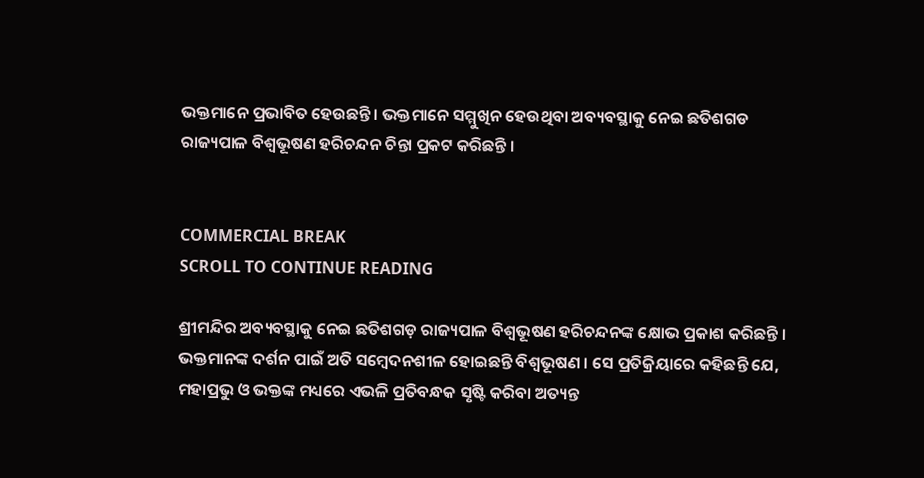ଭକ୍ତମାନେ ପ୍ରଭାବିତ ହେଉଛନ୍ତି । ଭକ୍ତମାନେ ସମ୍ମୁଖିନ ହେଉଥିବା ଅବ୍ୟବସ୍ଥାକୁ ନେଇ ଛତିଶଗଡ ରାଜ୍ୟପାଳ ବିଶ୍ୱଭୂଷଣ ହରିଚନ୍ଦନ ଚିନ୍ତା ପ୍ରକଟ କରିଛନ୍ତି ।


COMMERCIAL BREAK
SCROLL TO CONTINUE READING

ଶ୍ରୀମନ୍ଦିର ଅବ୍ୟବସ୍ଥାକୁ ନେଇ ଛତିଶଗଡ଼ ରାଜ୍ୟପାଳ ବିଶ୍ୱଭୂଷଣ ହରିଚନ୍ଦନଙ୍କ କ୍ଷୋଭ ପ୍ରକାଶ କରିଛନ୍ତି । ଭକ୍ତମାନଙ୍କ ଦର୍ଶନ ପାଇଁ ଅତି ସମ୍ବେଦନଶୀଳ ହୋଇଛନ୍ତି ବିଶ୍ୱଭୂଷଣ । ସେ ପ୍ରତିକ୍ରିୟାରେ କହିଛନ୍ତି ଯେ, ମହାପ୍ରଭୁ ଓ ଭକ୍ତଙ୍କ ମଧ୍ୟରେ ଏଭଳି ପ୍ରତିବନ୍ଧକ ସୃଷ୍ଟି କରିବା ଅତ୍ୟନ୍ତ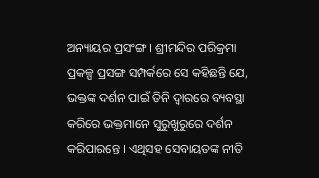ଅନ୍ୟାୟର ପ୍ରସଂଙ୍ଗ । ଶ୍ରୀମନ୍ଦିର ପରିକ୍ରମା ପ୍ରକଳ୍ପ ପ୍ରସଙ୍ଗ ସମ୍ପର୍କରେ ସେ କହିଛନ୍ତି ଯେ, ଭକ୍ତଙ୍କ ଦର୍ଶନ ପାଇଁ ତିନି ଦ୍ୱାରରେ ବ୍ୟବସ୍ଥା କରିରେ ଭକ୍ତମାନେ ସୁରୁଖୁରୁରେ ଦର୍ଶନ କରିପାରନ୍ତେ । ଏଥିସହ ସେବାୟତଙ୍କ ନୀତି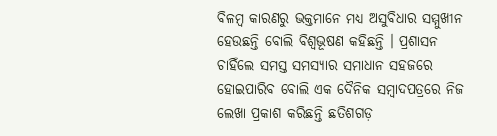ବିଳମ୍ବ କାରଣରୁ ଭକ୍ତମାନେ ମଧ୍ୟ ଅସୁବିଧାର ସମ୍ମୁଖୀନ ହେଉଛନ୍ତି ବୋଲି ବିଶ୍ୱଭୂଷଣ କହିଛନ୍ତି । ପ୍ରଶାସନ ଚାହିଁଲେ ସମସ୍ତ ସମସ୍ୟାର ସମାଧାନ ସହଜରେ ହୋଇପାରିବ ବୋଲି ଏକ ଦୈନିକ ସମ୍ୱାଦପତ୍ରରେ ନିଜ ଲେଖା ପ୍ରକାଶ କରିଛନ୍ତି ଛତିଶଗଡ଼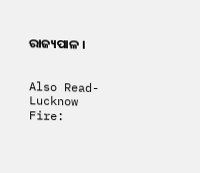ରାଜ୍ୟପାଳ ।


Also Read- Lucknow Fire: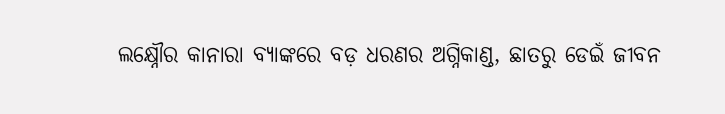ଲକ୍ଷ୍ନୌର କାନାରା ବ୍ୟାଙ୍କରେ ବଡ଼ ଧରଣର ଅଗ୍ନିକାଣ୍ଡ, ଛାତରୁ ଡେଇଁ ଜୀବନ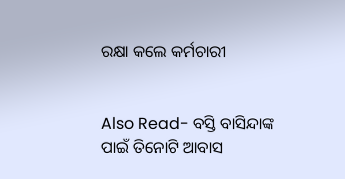ରକ୍ଷା କଲେ କର୍ମଚାରୀ


Also Read- ବସ୍ତି ବାସିନ୍ଦାଙ୍କ ପାଇଁ ତିନୋଟି ଆବାସ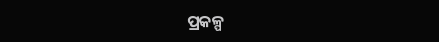ପ୍ରକଳ୍ପ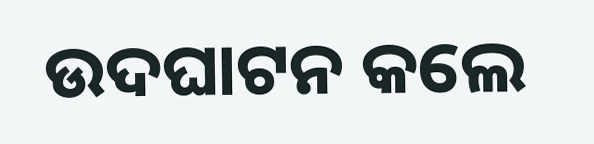ଉଦଘାଟନ କଲେ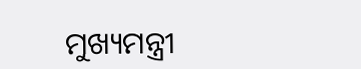ମୁଖ୍ୟମନ୍ତ୍ରୀ